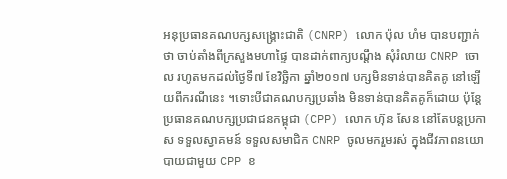អនុប្រធានគណបក្សសង្គ្រោះជាតិ (CNRP) លោក ប៉ុល ហំម បានបញ្ជាក់ថា ចាប់តាំងពីក្រសួងមហាផ្ទៃ បានដាក់ពាក្យបណ្ដឹង សុំរំលាយ CNRP ចោល រហូតមកដល់ថ្ងៃទី៧ ខែវិច្ឆិកា ឆ្នាំ២០១៧ បក្សមិនទាន់បានគិតគូ នៅឡើយពីករណីនេះ ។ទោះបីជាគណបក្សប្រឆាំង មិនទាន់បានគិតគូក៏ដោយ ប៉ុន្តែប្រធានគណបក្សប្រជាជនកម្ពុជា (CPP) លោក ហ៊ុន សែន នៅតែបន្តប្រកាស ទទួលស្វាគមន៍ ទទួលសមាជិក CNRP ចូលមករួមរស់ ក្នុងជីវភាពនយោបាយជាមួយ CPP ខ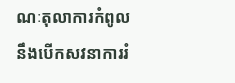ណៈតុលាការកំពូល នឹងបើកសវនាការរំ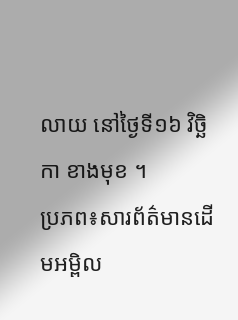លាយ នៅថ្ងៃទី១៦ វិច្ឆិកា ខាងមុខ ។
ប្រភព៖សារព័ត៌មានដើមអម្ពិល